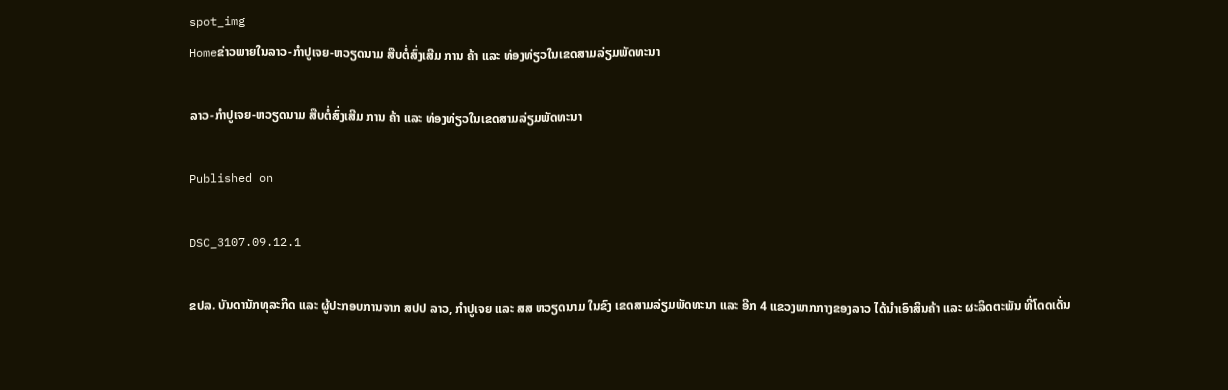spot_img
Homeຂ່າວພາຍໃນລາວ-ກຳປູເຈຍ-ຫວຽດນາມ ສືບຕໍ່ສົ່ງເສີມ ການ ຄ້າ ແລະ ທ່ອງທ່ຽວໃນເຂດສາມລ່ຽມພັດທະນາ

ລາວ-ກຳປູເຈຍ-ຫວຽດນາມ ສືບຕໍ່ສົ່ງເສີມ ການ ຄ້າ ແລະ ທ່ອງທ່ຽວໃນເຂດສາມລ່ຽມພັດທະນາ

Published on

DSC_3107.09.12.1

ຂປລ. ບັນດານັກທຸລະກິດ ແລະ ຜູ້ປະກອບການຈາກ ສປປ ລາວ, ກຳປູເຈຍ ແລະ ສສ ຫວຽດນາມ ໃນຂົງ ເຂດສາມລ່ຽມພັດທະນາ ແລະ ອີກ 4 ແຂວງພາກກາງຂອງລາວ ໄດ້ນຳເອົາສິນຄ້າ ແລະ ຜະລິດຕະພັນ ທີ່ໂດດເດັ່ນ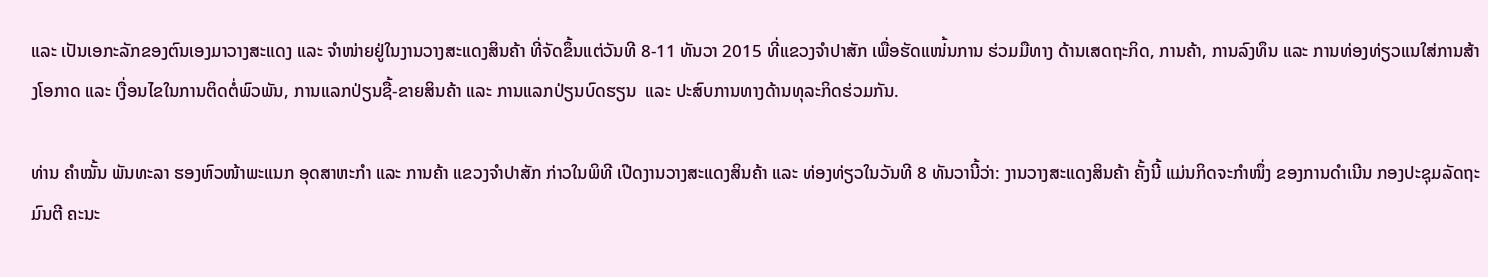ແລະ ເປັນເອກະລັກຂອງຕົນເອງມາວາງສະແດງ ແລະ ຈຳໜ່າຍຢູ່ໃນງານວາງສະແດງສິນຄ້າ ທີ່ຈັດຂຶ້ນແຕ່ວັນທີ 8-11 ທັນວາ 2015 ທີ່ແຂວງຈໍາປາສັກ ເພື່ອຮັດແໜ່້ນການ ຮ່ວມມືທາງ ດ້ານເສດຖະກິດ, ການຄ້າ, ການລົງທຶນ ແລະ ການທ່ອງທ່ຽວແນໃສ່ການສ້າງໂອກາດ ແລະ ເງື່ອນໄຂໃນການຕິດຕໍ່ພົວພັນ, ການແລກປ່ຽນຊື້-ຂາຍສິນຄ້າ ແລະ ການແລກປ່ຽນບົດຮຽນ  ແລະ ປະສົບການທາງດ້ານທຸລະກິດຮ່ວມກັນ.

ທ່ານ ຄຳໝັ້ນ ພັນທະລາ ຮອງຫົວໜ້າພະແນກ ອຸດສາຫະກຳ ແລະ ການຄ້າ ແຂວງຈຳປາສັກ ກ່າວໃນພິທີ ເປີດງານວາງສະແດງສິນຄ້າ ແລະ ທ່ອງທ່ຽວໃນວັນທີ 8 ທັນວານີ້ວ່າ: ງານວາງສະແດງສິນຄ້າ ຄັ້ງນີ້ ແມ່ນກິດຈະກຳໜຶ່ງ ຂອງການດຳເນີນ ກອງປະຊຸມລັດຖະມົນຕີ ຄະນະ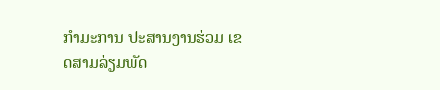ກຳມະການ ປະສານງານຮ່ວມ ເຂດສາມລ່ຽມພັດ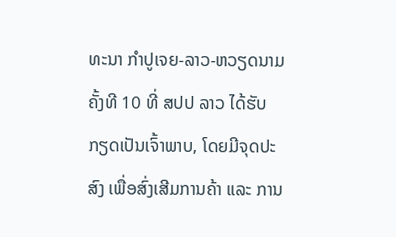ທະນາ ກຳປູເຈຍ-ລາວ-ຫວຽດນາມ ຄັ້ງທີ 10 ທີ່ ສປປ ລາວ ໄດ້ຮັບກຽດເປັນເຈົ້າພາບ, ໂດຍມີຈຸດປະສົງ ເພື່ອສົ່ງເສີມການຄ້າ ແລະ ການ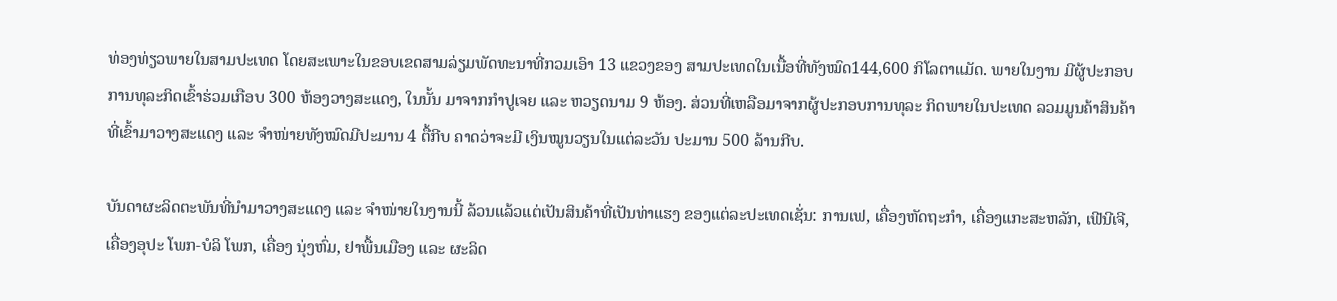ທ່ອງທ່ຽວພາຍໃນສາມປະເທດ ໂດຍສະເພາະໃນຂອບເຂດສາມລ່ຽມພັດທະນາທີ່ກວມເອົາ 13 ແຂວງຂອງ ສາມປະເທດໃນເນື້ອທີ່ທັງໝົດ144,600 ກິໂລຕາແມັດ. ພາຍໃນງານ ມີຜູ້ປະກອບ ການທຸລະກິດເຂົ້າຮ່ວມເກືອບ 300 ຫ້ອງວາງສະແດງ, ໃນນັ້ນ ມາຈາກກຳປູເຈຍ ແລະ ຫວຽດນາມ 9 ຫ້ອງ. ສ່ວນທີ່ເຫລືອມາຈາກຜູ້ປະກອບການທຸລະ ກິດພາຍໃນປະເທດ ລວມມູນຄ້າສິນຄ້າທີ່ເຂົ້າມາວາງສະແດງ ແລະ ຈຳໜ່າຍທັງໝົດມີປະມານ 4 ຕື້ກີບ ຄາດວ່າຈະມີ ເງິນໝູນວຽນໃນແຕ່ລະວັນ ປະມານ 500 ລ້ານກີບ.

ບັນດາຜະລິດຕະພັນທີ່ນຳມາວາງສະແດງ ແລະ ຈຳໜ່າຍໃນງານນີ້ ລ້ວນແລ້ວແຕ່ເປັນສິນຄ້າທີ່ເປັນທ່າແຮງ ຂອງແຕ່ລະປະເທດເຊັ່ນ: ການເຟ, ເຄື່ອງຫັດຖະກຳ, ເຄື່ອງແກະສະຫລັກ, ເຟີນີເຈີ, ເຄື່ອງອຸປະ ໂພກ-ບໍລິ ໂພກ, ເຄື່ອງ ນຸ່ງຫົ່ມ, ຢາພື້ນເມືອງ ແລະ ຜະລິດ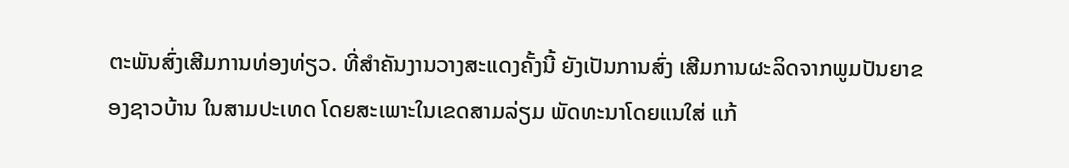ຕະພັນສົ່ງເສີມການທ່ອງທ່ຽວ. ທີ່ສຳຄັນງານວາງສະແດງຄັ້ງນີ້ ຍັງເປັນການສົ່ງ ເສີມການຜະລິດຈາກພູມປັນຍາຂອງຊາວບ້ານ ໃນສາມປະເທດ ໂດຍສະເພາະໃນເຂດສາມລ່ຽມ ພັດທະນາໂດຍແນໃສ່ ແກ້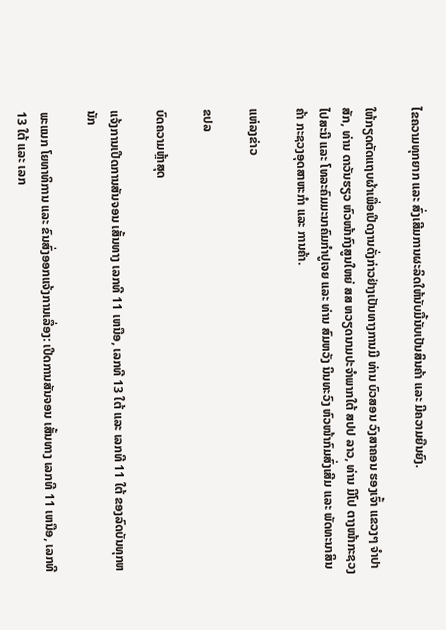ໄຂຄວາມທຸກຍາກ ແລະ ສົ່ງເສີມການຜະລິດໃຫ້ນັບມື້ນັບເປັນສິນຄ້າ ແລະ ມີຄວາມຍືນຍົງ.

ໃຫ້ກຽດຕັດແຖບຜ້າເພື່ອເປີດງານດັ່ງກ່າວຢ່າງເປັນທາງການມີ ທ່ານ ບົວສອນ ວົງສາຄອນ ຮອງເຈົ້າ ແຂວງໆ ຈຳປາສັກ, ທ່ານ ດາວັນຮຽວ ຫົວໜ້າກົງສູນໃຫຍ່ ສສ ຫວຽດນາມປະຈຳພາກໃຕ້ ສປປ ລາວ, ທ່ານ ມີໂປ ຕາງໜ້າກະຊວງໄປສະນີ ແລະ ໂທລະຄົມມະນາຄົມກຳປູເຈຍ ແລະ ທ່ານ ສົມຫວັງ ນິນທະວົງ ຫົວໜ້າກົມສົ່ງເສີມ ແລະ ພັດທະນາສິນຄ້າ ກະຊວງອຸດສາຫະກຳ ແລະ ການຄ້າ.

ແຫ່ລງຂ່າວ

ຂປລ

ບົດຄວາມຫຼ້າສຸດ

ແຈ້ງການເປີດການສັນຈອນ ເສັ້ນທາງ ເລກທີ 11 ເຫນືອ, ເລກທີ 13 ໃຕ້ ແລະ ເລກທີ 11 ໃຕ້ ຂອງລົດບັນທຸກຫນັກ

ພະແນກ ໂຍທາທິການ ແລະ ຂົນສົ່ງອອກແຈ້ງການເລື່ອງ: ເປີດການສັນຈອນ ເສັ້ນທາງ ເລກທີ 11 ເຫນືອ, ເລກທີ 13 ໃຕ້ ແລະ ເລກ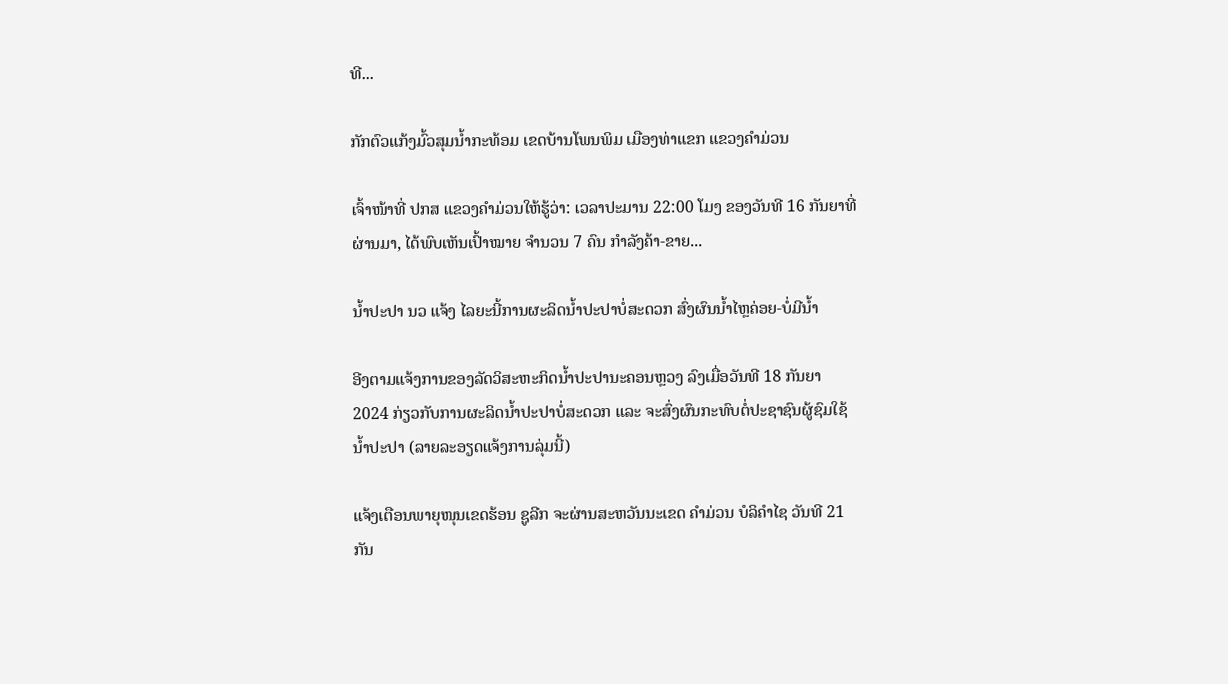ທີ...

ກັກຕົວແກ້ງມົ້ວສຸມນໍ້າກະທ້ອມ ເຂດບ້ານໂພນພິມ ເມືອງທ່າແຂກ ແຂວງຄຳມ່ວນ

ເຈົ້າໜ້າທີ່ ປກສ ແຂວງຄຳມ່ວນໃຫ້ຮູ້ວ່າ: ເວລາປະມານ 22:00 ໂມງ ຂອງວັນທີ 16 ກັນຍາທີ່ຜ່ານມາ, ໄດ້ພົບເຫັນເປົ້າໝາຍ ຈຳນວນ 7 ຄົນ ກຳລັງຄ້າ-ຂາຍ...

ນໍ້າປະປາ ນວ ແຈ້ງ ໄລຍະນີ້ການຜະລິດນ້ຳປະປາບໍ່ສະດວກ ສົ່ງຜົນນໍ້າໄຫຼຄ່ອຍ-ບໍ່ມີນໍ້າ

ອີງຕາມແຈ້ງການຂອງລັດວິສະຫະກິດນໍ້າປະປານະຄອນຫຼວງ ລົງເມື່ອວັນທີ 18 ກັນຍາ 2024 ກ່ຽວກັບການຜະລິດນໍ້າປະປາບໍ່ສະດວກ ແລະ ຈະສົ່ງຜົນກະທົບຕໍ່ປະຊາຊົນຜູ້ຊົມໃຊ້ນໍ້າປະປາ (ລາຍລະອຽດແຈ້ງການລຸ່ມນີ້)

ແຈ້ງເຕືອນພາຍຸໜຸນເຂດຮ້ອນ ຊູລີກ ຈະຜ່ານສະຫວັນນະເຂດ ຄຳມ່ວນ ບໍລິຄຳໄຊ ວັນທີ 21 ກັນ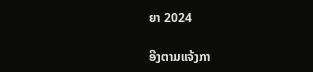ຍາ 2024

ອີງຕາມແຈ້ງກາ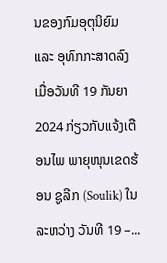ນຂອງກົມອຸຕຸນິຍົມ ແລະ ອຸທົກກະສາດລົງເມື່ອວັນທີ 19 ກັນຍາ 2024 ກ່ຽວກັບແຈ້ງເຕືອນໄພ ພາຍຸໜຸນເຂດຮ້ອນ ຊູລີກ (Soulik) ໃນລະຫວ່າງ ວັນທີ 19 –...